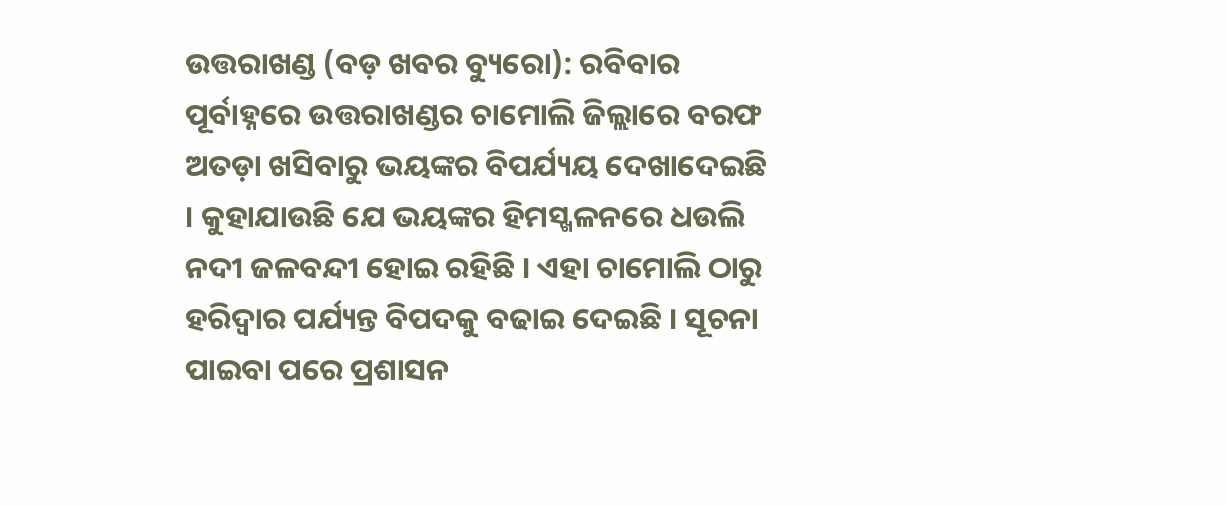ଉତ୍ତରାଖଣ୍ଡ (ବଡ଼ ଖବର ବ୍ୟୁରୋ): ରବିବାର ପୂର୍ବାହ୍ନରେ ଉତ୍ତରାଖଣ୍ଡର ଚାମୋଲି ଜିଲ୍ଲାରେ ବରଫ ଅତଡ଼ା ଖସିବାରୁ ଭୟଙ୍କର ବିପର୍ଯ୍ୟୟ ଦେଖାଦେଇଛି । କୁହାଯାଉଛି ଯେ ଭୟଙ୍କର ହିମସ୍ଖଳନରେ ଧଉଲି ନଦୀ ଜଳବନ୍ଦୀ ହୋଇ ରହିଛି । ଏହା ଚାମୋଲି ଠାରୁ ହରିଦ୍ୱାର ପର୍ଯ୍ୟନ୍ତ ବିପଦକୁ ବଢାଇ ଦେଇଛି । ସୂଚନା ପାଇବା ପରେ ପ୍ରଶାସନ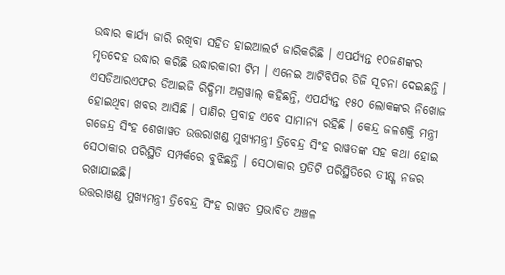ଉଦ୍ଧାର କାର୍ଯ୍ୟ ଜାରି ରଖିବା ସହିତ ହାଇଆଲର୍ଟ ଜାରିକରିଛି । ଏପର୍ଯ୍ୟନ୍ତ ୧୦ଜଣଙ୍କର ମୃତଦେହ ଉଦ୍ଧାର କରିଛି ଉଦ୍ଧାରକାରୀ ଟିମ । ଏନେଇ ଆଟିବିପିର ଡିଜି ସୂଚନା ଦେଇଛନ୍ତି ।
ଏସଡିଆରଏଫର ଡିଆଇଜି ରିଦ୍ଧିମା ଅଗ୍ରୱାଲ୍ କହିଛନ୍ତି, ଏପର୍ଯ୍ୟନ୍ତ ୧୫୦ ଲୋକଙ୍କର ନିଖୋଜ ହୋଇଥିବା ଖବର ଆସିଛି । ପାଣିର ପ୍ରବାହ ଏବେ ସାମାନ୍ୟ ରହିଛି । କେନ୍ଦ୍ର ଜଳଶକ୍ତି ମନ୍ତ୍ରୀ ଗଜେନ୍ଦ୍ର ସିଂହ ଶେଖାୱତ ଉତ୍ତରାଖଣ୍ଡ ମୁଖ୍ୟମନ୍ତ୍ରୀ ତ୍ରିବେନ୍ଦ୍ର ସିଂହ ରାୱତଙ୍କ ସହ କଥା ହୋଇ ସେଠାକାର ପରିସ୍ଥିତି ସମ୍ପର୍କରେ ବୁଝିଛନ୍ତି । ସେଠାକାର ପ୍ରତିଟି ପରିସ୍ଥିତିରେ ତୀକ୍ଷ୍ଣ ନଜର ରଖାଯାଇଛି।
ଉତ୍ତରାଖଣ୍ଡ ମୁଖ୍ୟମନ୍ତ୍ରୀ ତ୍ରିବେନ୍ଦ୍ର ସିଂହ ରାୱତ ପ୍ରଭାବିତ ଅଞ୍ଚଳ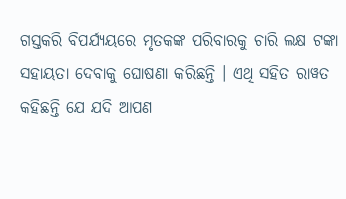ଗସ୍ତକରି ବିପର୍ଯ୍ୟୟରେ ମୃତକଙ୍କ ପରିବାରକୁ ଚାରି ଲକ୍ଷ ଟଙ୍କା ସହାୟତା ଦେବାକୁ ଘୋଷଣା କରିଛନ୍ତି । ଏଥି ସହିତ ରାୱତ କହିଛନ୍ତି ଯେ ଯଦି ଆପଣ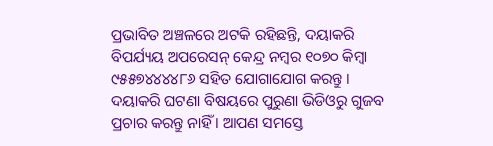ପ୍ରଭାବିତ ଅଞ୍ଚଳରେ ଅଟକି ରହିଛନ୍ତି, ଦୟାକରି ବିପର୍ଯ୍ୟୟ ଅପରେସନ୍ କେନ୍ଦ୍ର ନମ୍ବର ୧୦୭୦ କିମ୍ବା ୯୫୫୭୪୪୪୪୮୬ ସହିତ ଯୋଗାଯୋଗ କରନ୍ତୁ । ଦୟାକରି ଘଟଣା ବିଷୟରେ ପୁରୁଣା ଭିଡିଓରୁ ଗୁଜବ ପ୍ରଚାର କରନ୍ତୁ ନାହିଁ । ଆପଣ ସମସ୍ତେ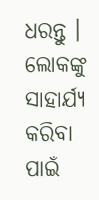ଧରନ୍ତୁ । ଲୋକଙ୍କୁ ସାହାର୍ଯ୍ୟ କରିବା ପାଇଁ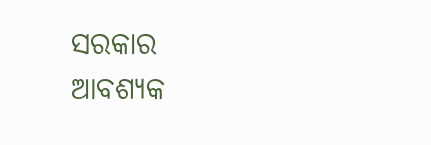ସରକାର ଆବଶ୍ୟକ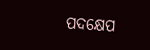ପଦକ୍ଷେପ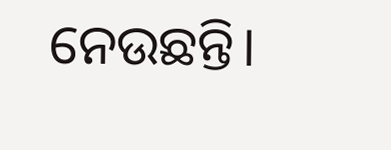ନେଉଛନ୍ତି।